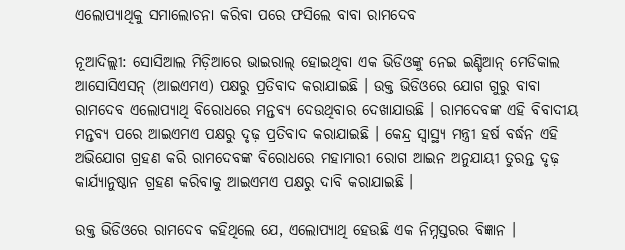ଏଲୋପ୍ୟାଥିକୁ ସମାଲୋଚନା କରିବା ପରେ ଫସିଲେ ବାବା ରାମଦେବ

ନୂଆଦିଲ୍ଲୀ: ସୋସିଆଲ ମିଡ଼ିଆରେ ଭାଇରାଲ୍ ହୋଇଥିବା ଏକ ଭିଡିଓଙ୍କୁ ନେଇ ଇଣ୍ଡିଆନ୍ ମେଡିକାଲ ଆସୋସିଏସନ୍ (ଆଇଏମଏ) ପକ୍ଷରୁ ପ୍ରତିବାଦ କରାଯାଇଛି । ଉକ୍ତ ଭିଡିଓରେ ଯୋଗ ଗୁରୁ ବାବା ରାମଦେବ ଏଲୋପ୍ୟାଥି ବିରୋଧରେ ମନ୍ତବ୍ୟ ଦେଉଥିବାର ଦେଖାଯାଉଛି । ରାମଦେବଙ୍କ ଏହି ବିବାଦୀୟ ମନ୍ତବ୍ୟ ପରେ ଆଇଏମଏ ପକ୍ଷରୁ ଦୃଢ଼ ପ୍ରତିବାଦ କରାଯାଇଛି । କେନ୍ଦ୍ର ସ୍ୱାସ୍ଥ୍ୟ ମନ୍ତ୍ରୀ ହର୍ଷ ବର୍ଦ୍ଧନ ଏହି ଅଭିଯୋଗ ଗ୍ରହଣ କରି ରାମଦେବଙ୍କ ବିରୋଧରେ ମହାମାରୀ ରୋଗ ଆଇନ ଅନୁଯାୟୀ ତୁରନ୍ତ ଦୃଢ଼ କାର୍ଯ୍ୟାନୁଷ୍ଠାନ ଗ୍ରହଣ କରିବାକୁ ଆଇଏମଏ ପକ୍ଷରୁ ଦାବି କରାଯାଇଛି ।

ଉକ୍ତ ଭିଡିଓରେ ରାମଦେବ କହିଥିଲେ ଯେ, ଏଲୋପ୍ୟାଥି ହେଉଛି ଏକ ନିମ୍ନସ୍ତରର ବିଜ୍ଞାନ ।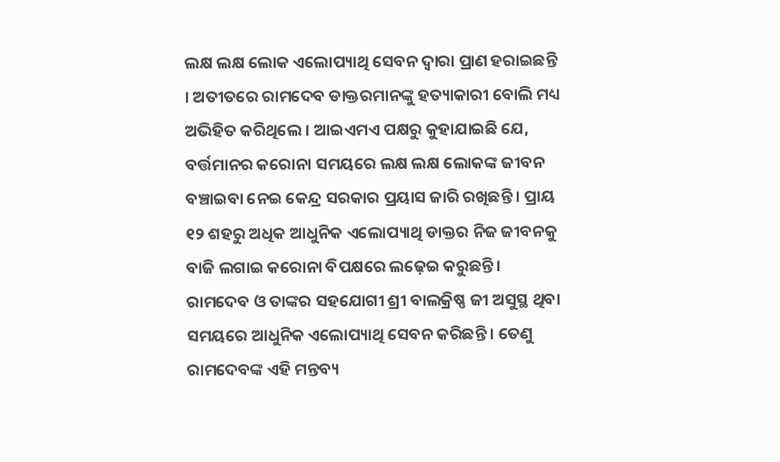ଲକ୍ଷ ଲକ୍ଷ ଲୋକ ଏଲୋପ୍ୟାଥି ସେବନ ଦ୍ୱାରା ପ୍ରାଣ ହରାଇଛନ୍ତି । ଅତୀତରେ ରାମଦେବ ଡାକ୍ତରମାନଙ୍କୁ ହତ୍ୟାକାରୀ ବୋଲି ମଧ୍ୟ ଅଭିହିତ କରିଥିଲେ । ଆଇଏମଏ ପକ୍ଷରୁ କୁହାଯାଇଛି ଯେ, ବର୍ତ୍ତମାନର କରୋନା ସମୟରେ ଲକ୍ଷ ଲକ୍ଷ ଲୋକଙ୍କ ଜୀବନ ବଞ୍ଚାଇବା ନେଇ କେନ୍ଦ୍ର ସରକାର ପ୍ରୟାସ ଜାରି ରଖିଛନ୍ତି । ପ୍ରାୟ ୧୨ ଶହରୁ ଅଧିକ ଆଧୁନିକ ଏଲୋପ୍ୟାଥି ଡାକ୍ତର ନିଜ ଜୀବନକୁ ବାଜି ଲଗାଇ କରୋନା ବିପକ୍ଷରେ ଲଢ଼େଇ କରୁଛନ୍ତି । ରାମଦେବ ଓ ତାଙ୍କର ସହଯୋଗୀ ଶ୍ରୀ ବାଲକ୍ରିଷ୍ଣ ଜୀ ଅସୁସ୍ଥ ଥିବା ସମୟରେ ଆଧୁନିକ ଏଲୋପ୍ୟାଥି ସେବନ କରିଛନ୍ତି । ତେଣୁ ରାମଦେବଙ୍କ ଏହି ମନ୍ତବ୍ୟ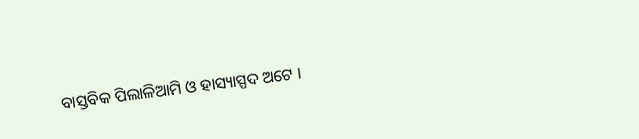ବାସ୍ତବିକ ପିଲାଳିଆମି ଓ ହାସ୍ୟାସ୍ପଦ ଅଟେ ।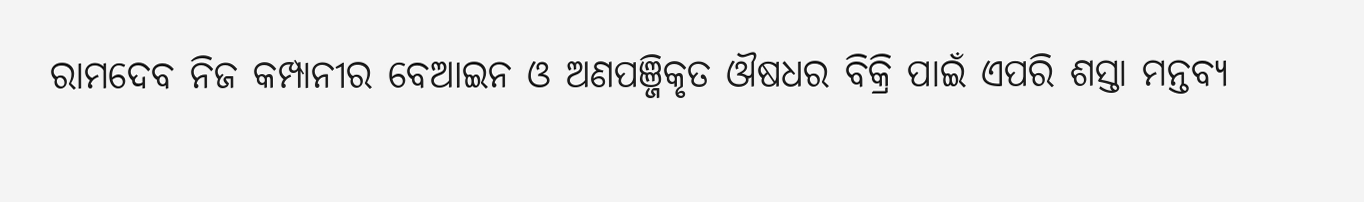ରାମଦେବ ନିଜ କମ୍ପାନୀର ବେଆଇନ ଓ ଅଣପଞ୍ଜିକୃତ ଔଷଧର ବିକ୍ରି ପାଇଁ ଏପରି ଶସ୍ତା ମନ୍ତବ୍ୟ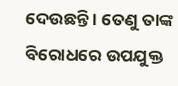ଦେଉଛନ୍ତି । ତେଣୁ ତାଙ୍କ ବିରୋଧରେ ଉପଯୁକ୍ତ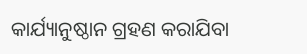କାର୍ଯ୍ୟାନୁଷ୍ଠାନ ଗ୍ରହଣ କରାଯିବା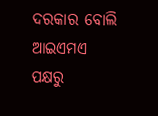ଦରକାର ବୋଲି ଆଇଏମଏ ପକ୍ଷରୁ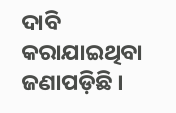ଦାବି କରାଯାଇଥିବା ଜଣାପଡ଼ିଛି ।